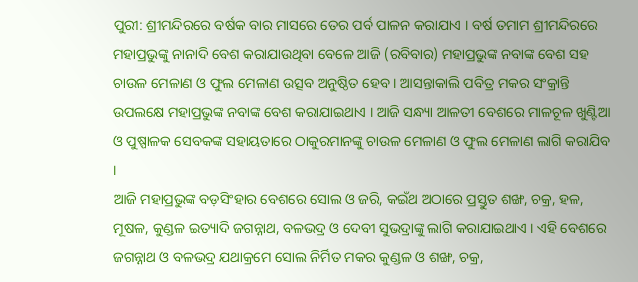ପୁରୀ: ଶ୍ରୀମନ୍ଦିରରେ ବର୍ଷକ ବାର ମାସରେ ତେର ପର୍ବ ପାଳନ କରାଯାଏ । ବର୍ଷ ତମାମ ଶ୍ରୀମନ୍ଦିରରେ ମହାପ୍ରଭୁଙ୍କୁ ନାନାଦି ବେଶ କରାଯାଉଥିବା ବେଳେ ଆଜି (ରବିବାର) ମହାପ୍ରଭୁଙ୍କ ନବାଙ୍କ ବେଶ ସହ ଚାଉଳ ମେଳାଣ ଓ ଫୁଲ ମେଳାଣ ଉତ୍ସବ ଅନୁଷ୍ଠିତ ହେବ । ଆସନ୍ତାକାଲି ପବିତ୍ର ମକର ସଂକ୍ରାନ୍ତି ଉପଲକ୍ଷେ ମହାପ୍ରଭୁଙ୍କ ନବାଙ୍କ ବେଶ କରାଯାଇଥାଏ । ଆଜି ସନ୍ଧ୍ୟା ଆଳତୀ ବେଶରେ ମାଳଚୂଳ ଖୁଣ୍ଟିଆ ଓ ପୁଷ୍ପାଳକ ସେବକଙ୍କ ସହାୟତାରେ ଠାକୁରମାନଙ୍କୁ ଚାଉଳ ମେଳାଣ ଓ ଫୁଲ ମେଳାଣ ଲାଗି କରାଯିବ ।
ଆଜି ମହାପ୍ରଭୁଙ୍କ ବଡ଼ସିଂହାର ବେଶରେ ସୋଲ ଓ ଜରି, କଇଁଥ ଅଠାରେ ପ୍ରସ୍ତୁତ ଶଙ୍ଖ, ଚକ୍ର, ହଳ, ମୂଷଳ, କୁଣ୍ଡଳ ଇତ୍ୟାଦି ଜଗନ୍ନାଥ, ବଳଭଦ୍ର ଓ ଦେବୀ ସୁଭଦ୍ରାଙ୍କୁ ଲାଗି କରାଯାଇଥାଏ । ଏହି ବେଶରେ ଜଗନ୍ନାଥ ଓ ବଳଭଦ୍ର ଯଥାକ୍ରମେ ସୋଲ ନିର୍ମିତ ମକର କୁଣ୍ଡଳ ଓ ଶଙ୍ଖ, ଚକ୍ର,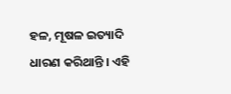ହଳ, ମୂଷଳ ଇତ୍ୟାଦି ଧାରଣ କରିଥାନ୍ତି । ଏହି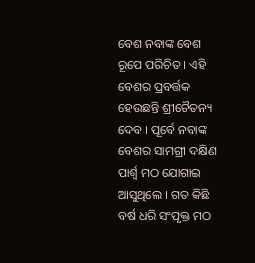ବେଶ ନବାଙ୍କ ବେଶ ରୂପେ ପରିଚିତ । ଏହି ବେଶର ପ୍ରବର୍ତ୍ତକ ହେଉଛନ୍ତି ଶ୍ରୀଚୈତନ୍ୟ ଦେବ । ପୂର୍ବେ ନବାଙ୍କ ବେଶର ସାମଗ୍ରୀ ଦକ୍ଷିଣ ପାର୍ଶ୍ୱ ମଠ ଯୋଗାଇ ଆସୁଥିଲେ । ଗତ କିଛି ବର୍ଷ ଧରି ସଂପୃକ୍ତ ମଠ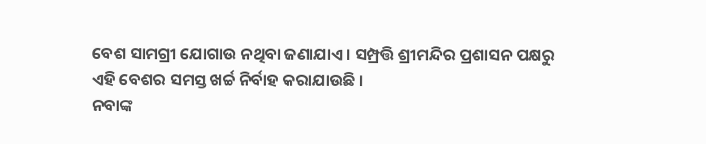ବେଶ ସାମଗ୍ରୀ ଯୋଗାଉ ନଥିବା ଜଣାଯାଏ । ସମ୍ପ୍ରତ୍ତି ଶ୍ରୀମନ୍ଦିର ପ୍ରଶାସନ ପକ୍ଷରୁ ଏହି ବେଶର ସମସ୍ତ ଖର୍ଚ୍ଚ ନିର୍ବାହ କରାଯାଉଛି ।
ନବାଙ୍କ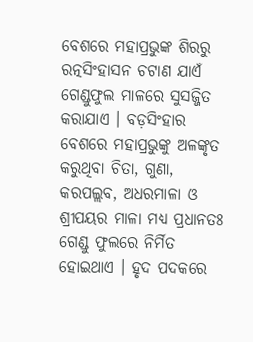ବେଶରେ ମହାପ୍ରଭୁଙ୍କ ଶିରରୁ ରତ୍ନସିଂହାସନ ଚଟାଣ ଯାଏଁ ଗେଣ୍ଡୁଫୁଲ ମାଳରେ ସୁସଜ୍ଜିତ କରାଯାଏ । ବଡ଼ସିଂହାର ବେଶରେ ମହାପ୍ରଭୁଙ୍କୁ ଅଳଙ୍କୃତ କରୁଥିବା ଚିତା, ଗୁଣା, କରପଲ୍ଲବ, ଅଧରମାଳା ଓ ଶ୍ରୀପୟର ମାଳା ମଧ୍ୟ ପ୍ରଧାନତଃ ଗେଣ୍ଡୁ ଫୁଲରେ ନିର୍ମିତ ହୋଇଥାଏ । ହୃଦ ପଦକରେ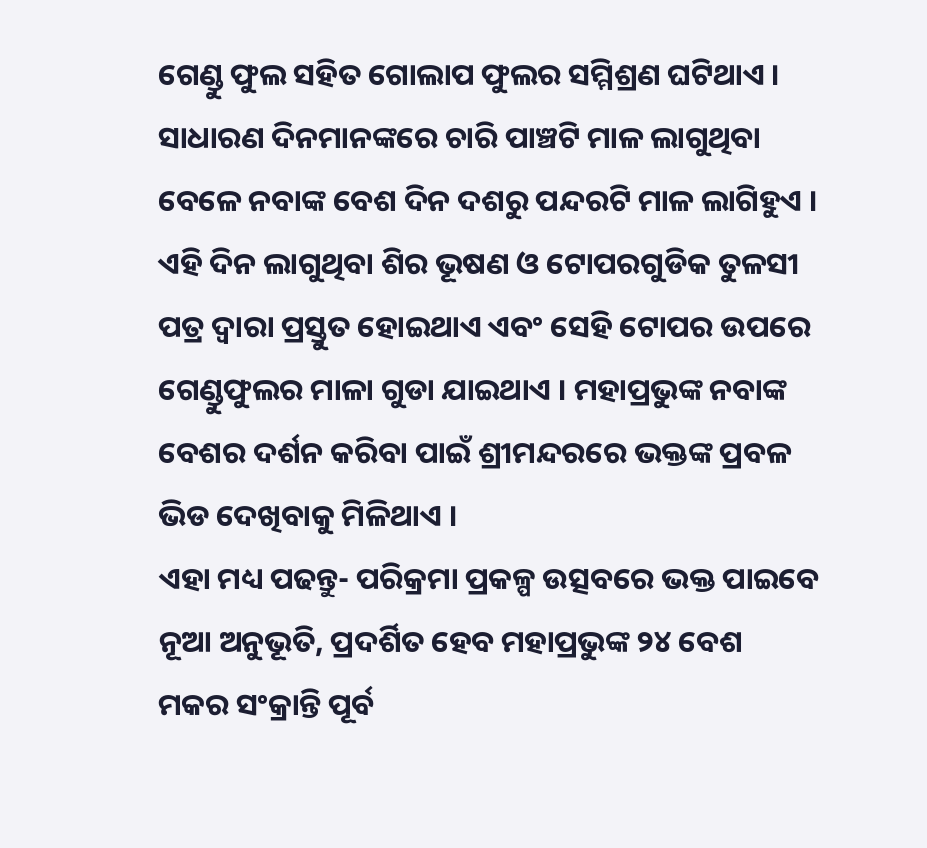ଗେଣ୍ଡୁ ଫୁଲ ସହିତ ଗୋଲାପ ଫୁଲର ସମ୍ମିଶ୍ରଣ ଘଟିଥାଏ । ସାଧାରଣ ଦିନମାନଙ୍କରେ ଚାରି ପାଞ୍ଚଟି ମାଳ ଲାଗୁଥିବା ବେଳେ ନବାଙ୍କ ବେଶ ଦିନ ଦଶରୁ ପନ୍ଦରଟି ମାଳ ଲାଗିହୁଏ । ଏହି ଦିନ ଲାଗୁଥିବା ଶିର ଭୂଷଣ ଓ ଟୋପରଗୁଡିକ ତୁଳସୀ ପତ୍ର ଦ୍ୱାରା ପ୍ରସ୍ତୁତ ହୋଇଥାଏ ଏବଂ ସେହି ଟୋପର ଉପରେ ଗେଣ୍ଡୁଫୁଲର ମାଳା ଗୁଡା ଯାଇଥାଏ । ମହାପ୍ରଭୁଙ୍କ ନବାଙ୍କ ବେଶର ଦର୍ଶନ କରିବା ପାଇଁ ଶ୍ରୀମନ୍ଦରରେ ଭକ୍ତଙ୍କ ପ୍ରବଳ ଭିଡ ଦେଖିବାକୁ ମିଳିଥାଏ ।
ଏହା ମଧ୍ୟ ପଢନ୍ତୁ- ପରିକ୍ରମା ପ୍ରକଳ୍ପ ଉତ୍ସବରେ ଭକ୍ତ ପାଇବେ ନୂଆ ଅନୁଭୂତି, ପ୍ରଦର୍ଶିତ ହେବ ମହାପ୍ରଭୁଙ୍କ ୨୪ ବେଶ
ମକର ସଂକ୍ରାନ୍ତି ପୂର୍ବ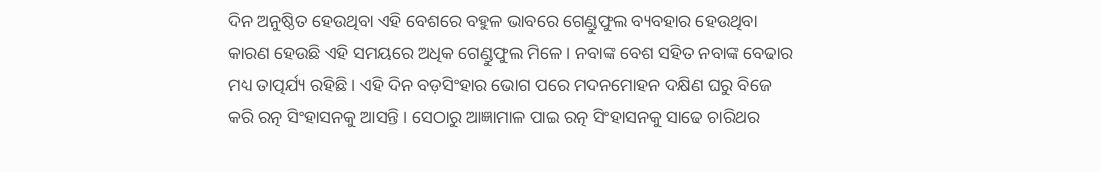ଦିନ ଅନୁଷ୍ଠିତ ହେଉଥିବା ଏହି ବେଶରେ ବହୁଳ ଭାବରେ ଗେଣ୍ଡୁଫୁଲ ବ୍ୟବହାର ହେଉଥିବା କାରଣ ହେଉଛି ଏହି ସମୟରେ ଅଧିକ ଗେଣ୍ଡୁଫୁଲ ମିଳେ । ନବାଙ୍କ ବେଶ ସହିତ ନବାଙ୍କ ବେଢାର ମଧ୍ୟ ତାତ୍ପର୍ଯ୍ୟ ରହିଛି । ଏହି ଦିନ ବଡ଼ସିଂହାର ଭୋଗ ପରେ ମଦନମୋହନ ଦକ୍ଷିଣ ଘରୁ ବିଜେ କରି ରତ୍ନ ସିଂହାସନକୁ ଆସନ୍ତି । ସେଠାରୁ ଆଜ୍ଞାମାଳ ପାଇ ରତ୍ନ ସିଂହାସନକୁ ସାଢେ ଚାରିଥର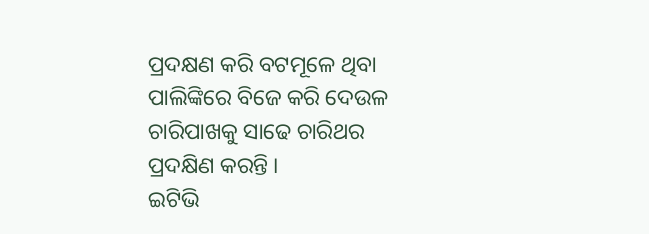ପ୍ରଦକ୍ଷଣ କରି ବଟମୂଳେ ଥିବା ପାଲିଙ୍କିରେ ବିଜେ କରି ଦେଉଳ ଚାରିପାଖକୁ ସାଢେ ଚାରିଥର ପ୍ରଦକ୍ଷିଣ କରନ୍ତି ।
ଇଟିଭି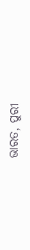ଭାରତ, ପୁରୀ